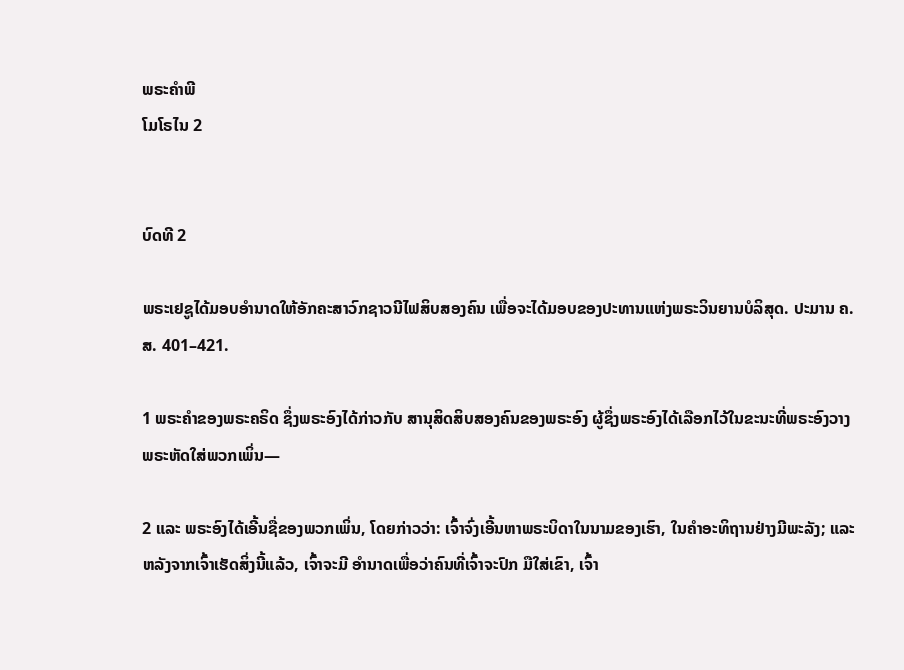ພຣະຄຳພີ
ໂມໂຣໄນ 2


ບົດທີ 2

ພຣະເຢຊູໄດ້ມອບອຳນາດໃຫ້ອັກຄະສາວົກຊາວນີໄຟສິບສອງຄົນ ເພື່ອຈະໄດ້ມອບຂອງປະທານແຫ່ງພຣະວິນຍານບໍລິສຸດ. ປະມານ ຄ.ສ. 401–421.

1 ພຣະຄຳຂອງພຣະຄຣິດ ຊຶ່ງພຣະອົງໄດ້ກ່າວກັບ ສານຸສິດສິບສອງຄົນຂອງພຣະອົງ ຜູ້ຊຶ່ງພຣະອົງໄດ້ເລືອກໄວ້ໃນຂະນະທີ່ພຣະອົງວາງພຣະຫັດໃສ່ພວກເພິ່ນ—

2 ແລະ ພຣະອົງໄດ້ເອີ້ນຊື່ຂອງພວກເພິ່ນ, ໂດຍກ່າວວ່າ: ເຈົ້າຈົ່ງເອີ້ນຫາພຣະບິດາໃນນາມຂອງເຮົາ, ໃນຄຳອະທິຖານຢ່າງມີພະລັງ; ແລະ ຫລັງຈາກເຈົ້າເຮັດສິ່ງນີ້ແລ້ວ, ເຈົ້າຈະມີ ອຳນາດເພື່ອວ່າຄົນທີ່ເຈົ້າຈະປົກ ມືໃສ່ເຂົາ, ເຈົ້າ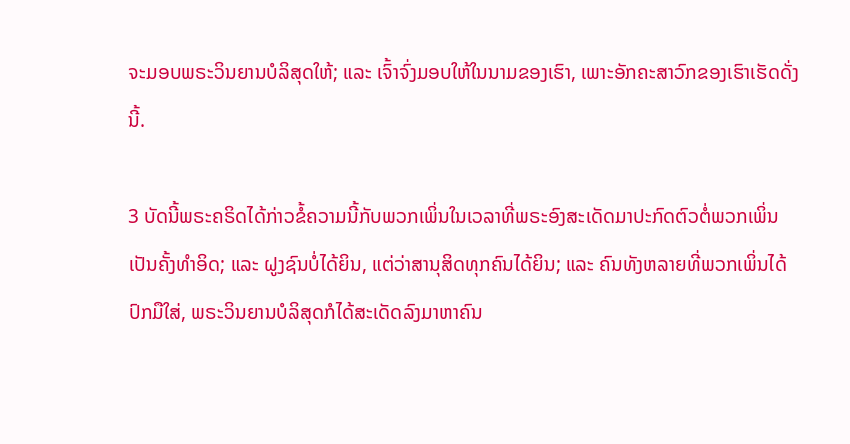ຈະມອບພຣະວິນຍານບໍລິສຸດໃຫ້; ແລະ ເຈົ້າຈົ່ງມອບໃຫ້ໃນນາມຂອງເຮົາ, ເພາະອັກຄະສາວົກຂອງເຮົາເຮັດດັ່ງນີ້.

3 ບັດນີ້ພຣະຄຣິດໄດ້ກ່າວຂໍ້ຄວາມນີ້ກັບພວກເພິ່ນໃນເວລາທີ່ພຣະອົງສະເດັດມາປະກົດຕົວຕໍ່ພວກເພິ່ນເປັນຄັ້ງທຳອິດ; ແລະ ຝູງຊົນບໍ່ໄດ້ຍິນ, ແຕ່ວ່າສານຸສິດທຸກຄົນໄດ້ຍິນ; ແລະ ຄົນທັງຫລາຍທີ່ພວກເພິ່ນໄດ້ ປົກມືໃສ່, ພຣະວິນຍານບໍລິສຸດກໍໄດ້ສະເດັດລົງມາຫາຄົນ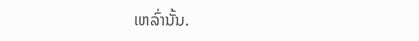ເຫລົ່ານັ້ນ.